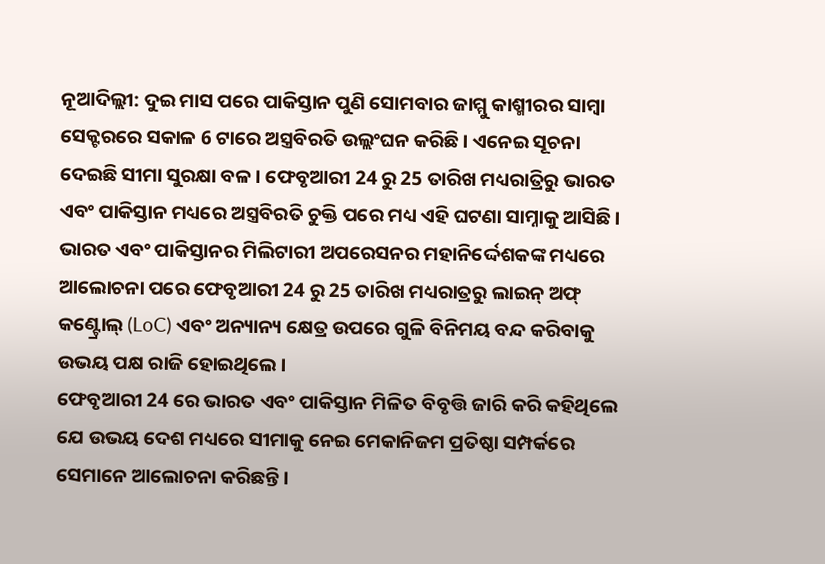ନୂଆଦିଲ୍ଲୀ: ଦୁଇ ମାସ ପରେ ପାକିସ୍ତାନ ପୁଣି ସୋମବାର ଜାମ୍ମୁ କାଶ୍ମୀରର ସାମ୍ବା ସେକ୍ଟରରେ ସକାଳ 6 ଟାରେ ଅସ୍ତ୍ରବିରତି ଉଲ୍ଲଂଘନ କରିଛି । ଏନେଇ ସୂଚନା ଦେଇଛି ସୀମା ସୁରକ୍ଷା ବଳ । ଫେବୃଆରୀ 24 ରୁ 25 ତାରିଖ ମଧ୍ୟରାତ୍ରିରୁ ଭାରତ ଏବଂ ପାକିସ୍ତାନ ମଧ୍ୟରେ ଅସ୍ତ୍ରବିରତି ଚୁକ୍ତି ପରେ ମଧ୍ୟ ଏହି ଘଟଣା ସାମ୍ନାକୁ ଆସିଛି । ଭାରତ ଏବଂ ପାକିସ୍ତାନର ମିଲିଟାରୀ ଅପରେସନର ମହାନିର୍ଦ୍ଦେଶକଙ୍କ ମଧ୍ୟରେ ଆଲୋଚନା ପରେ ଫେବୃଆରୀ 24 ରୁ 25 ତାରିଖ ମଧ୍ୟରାତ୍ରରୁ ଲାଇନ୍ ଅଫ୍ କଣ୍ଟ୍ରୋଲ୍ (LoC) ଏବଂ ଅନ୍ୟାନ୍ୟ କ୍ଷେତ୍ର ଉପରେ ଗୁଳି ବିନିମୟ ବନ୍ଦ କରିବାକୁ ଉଭୟ ପକ୍ଷ ରାଜି ହୋଇଥିଲେ ।
ଫେବୃଆରୀ 24 ରେ ଭାରତ ଏବଂ ପାକିସ୍ତାନ ମିଳିତ ବିବୃତ୍ତି ଜାରି କରି କହିଥିଲେ ଯେ ଉଭୟ ଦେଶ ମଧ୍ୟରେ ସୀମାକୁ ନେଇ ମେକାନିଜମ ପ୍ରତିଷ୍ଠା ସମ୍ପର୍କରେ ସେମାନେ ଆଲୋଚନା କରିଛନ୍ତି ।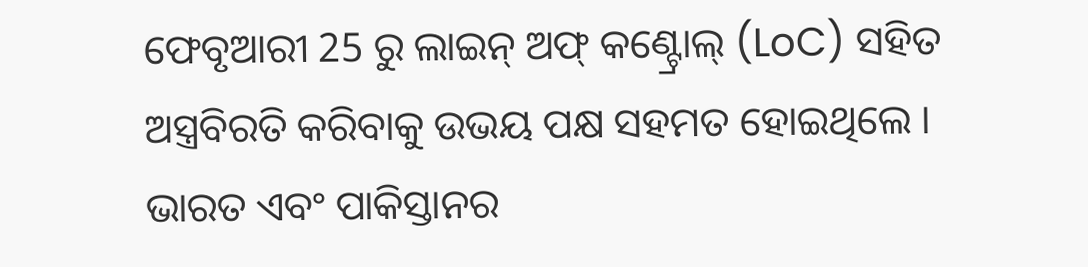ଫେବୃଆରୀ 25 ରୁ ଲାଇନ୍ ଅଫ୍ କଣ୍ଟ୍ରୋଲ୍ (LoC) ସହିତ ଅସ୍ତ୍ରବିରତି କରିବାକୁ ଉଭୟ ପକ୍ଷ ସହମତ ହୋଇଥିଲେ । ଭାରତ ଏବଂ ପାକିସ୍ତାନର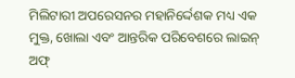ମିଲିଟାରୀ ଅପରେସନର ମହାନିର୍ଦ୍ଦେଶକ ମଧ୍ୟ ଏକ ମୁକ୍ତ, ଖୋଲା ଏବଂ ଆନ୍ତରିକ ପରିବେଶରେ ଲାଇନ୍ ଅଫ୍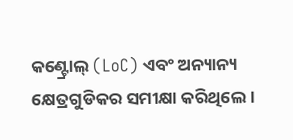କଣ୍ଟ୍ରୋଲ୍ (LoC) ଏବଂ ଅନ୍ୟାନ୍ୟ କ୍ଷେତ୍ରଗୁଡିକର ସମୀକ୍ଷା କରିଥିଲେ ।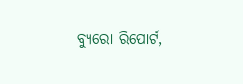ବ୍ୟୁରୋ ରିପୋର୍ଟ,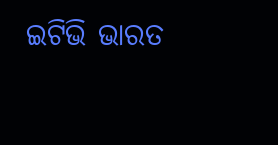ଇଟିଭି ଭାରତ